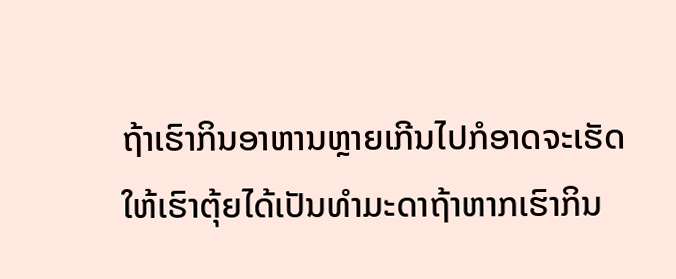ຖ້າເຮົາກິນອາຫານຫຼາຍເກີນໄປກໍອາດຈະເຮັດໃຫ້ເຮົາຕຸ້ຍໄດ້ເປັນທໍາມະດາຖ້າຫາກເຮົາກິນ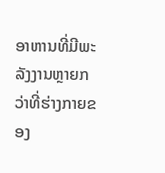ອາຫານທີ່ມີພະລັງງານຫຼາຍກວ່າທີ່ຮ່າງກາຍຂອງ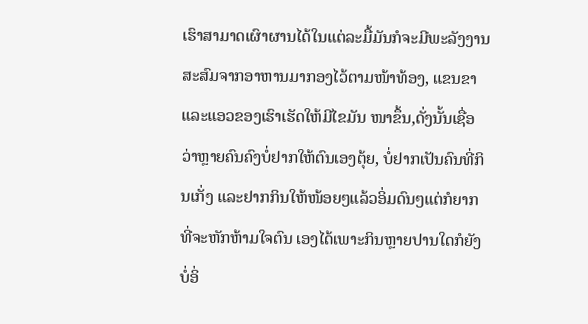ເຮົາສາມາດເຜົາຜານໄດ້ໃນແຕ່ລະມື້ມັນກໍຈະມີພະລັງງານສະສົມຈາກອາຫານມາກອງໄວ້ຕາມໜ້າທ້ອງ, ແຂນຂາ ແລະແອວຂອງເຮົາເຮັດໃຫ້ມີໄຂມັນ ໜາຂຶ້ນ,ດັ່ງນັ້ນເຊື່ອວ່າຫຼາຍຄົນຄົງບໍ່ຢາກໃຫ້ຕົນເອງຕຸ້ຍ, ບໍ່ຢາກເປັນຄົນທີ່ກິນເກັ່ງ ແລະຢາກກິນໃຫ້ໜ້ອຍໆແລ້ວອິ່ມດົນໆແຕ່ກໍຍາກທີ່ຈະຫັກຫ້າມໃຈຕົນ ເອງໄດ້ເພາະກິນຫຼາຍປານໃດກໍຍັງບໍ່ອິ່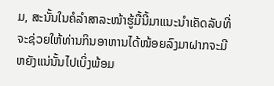ມ, ສະນັ້ນໃນຄໍລໍາສາລະໜ້າຮູ້ມື້ນີ້ມາແນະນໍາເຄັດລັບທີ່ຈະຊ່ວຍໃຫ້ທ່ານກິນອາຫານໄດ້ໜ້ອຍລົງມາຝາກຈະມີຫຍັງແນ່ນັ້ນໄປເບິ່ງພ້ອມ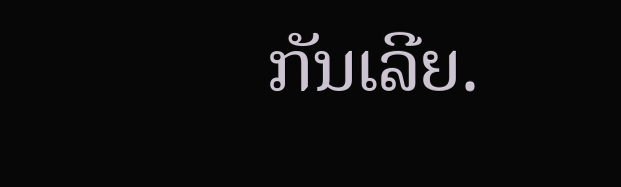ກັນເລີຍ.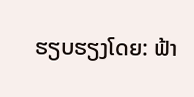ຮຽບຮຽງໂດຍ: ຟ້າ